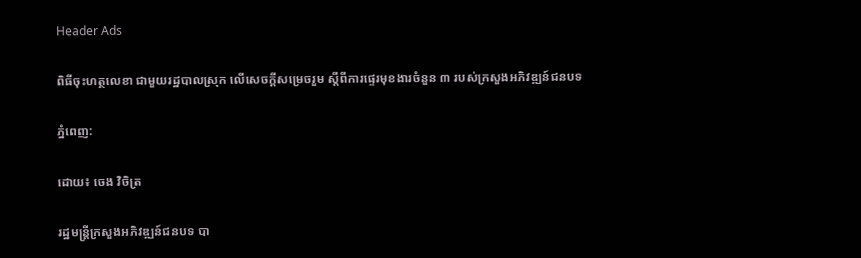Header Ads

ពិធីចុះហត្ថលេខា ជាមួយរដ្ឋបាលស្រុក លើសេចក្ដីសម្រេចរួម ស្ដីពីការផ្ទេរមុខងារចំនួន ៣ របស់ក្រសួងអភិវឌ្ឍន៍ជនបទ

ភ្នំពេញ:

ដោយ៖ ចេង វិចិត្រ

រដ្ឋមន្ដ្រីក្រសួងអភិវឌ្ឍន៍ជនបទ បា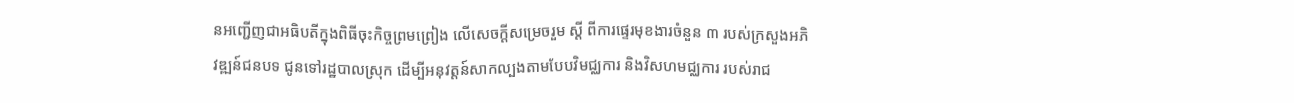នអញ្ជើញជាអធិបតីក្នុងពិធីចុះកិច្ចព្រមព្រៀង លើសេចក្ដីសម្រេចរួម ស្ដី ពីការផ្ទេរមុខងារចំនួន ៣ របស់ក្រសួងអភិវឌ្ឍន៍ជនបទ ជូនទៅរដ្ឋបាលស្រុក ដើម្បីអនុវត្តន៍សាកល្បងតាមបែបវិមជ្ឈការ និងវិសហមជ្ឈការ របស់រាជ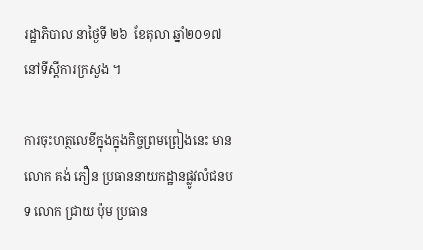រដ្ឋាភិបាល នាថ្ងៃទី ២៦  ខែតុលា ឆ្នាំ២០១៧ នៅទីស្ដីការក្រសួង ។

ការចុះហត្ថលេខីក្នុងក្នុងកិច្ចព្រមព្រៀងនេះ មាន លោក គង់ ភឿន ប្រធាននាយកដ្ឋានផ្លូវលំជនបទ លោក ជ្រាយ ប៉ុម ប្រធាន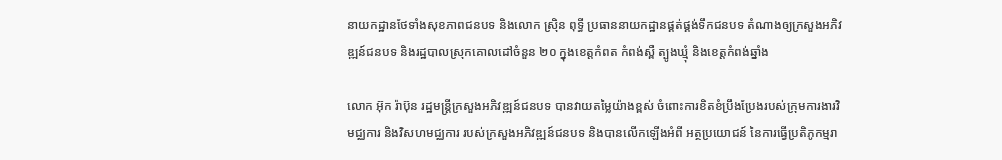នាយកដ្ឋានថែទាំងសុខភាពជនបទ និងលោក ស្រ៊ិន ពុទ្ធី ប្រធាននាយកដ្ឋានផ្គត់ផ្គង់ទឹកជនបទ តំណាងឲ្យក្រសួងអភិវឌ្ឍន៍ជនបទ និងរដ្ឋបាលស្រុកគោលដៅចំនួន ២០ ក្នុងខេត្តកំពត កំពង់ស្ពឺ ត្បូងឃ្មុំ និងខេត្តកំពង់ឆ្នាំង

លោក អ៊ុក រ៉ាប៊ុន រដ្ឋមន្ដ្រីក្រសួងអភិវឌ្ឍន៍ជនបទ បានវាយតម្លៃយ៉ាងខ្ពស់ ចំពោះការខិតខំប្រឹងប្រែងរបស់ក្រុមការងារវិមជ្ឈការ និងវិសហមជ្ឈការ របស់ក្រសួងអភិវឌ្ឍន៍ជនបទ និងបានលើកឡើងអំពី អត្ថប្រយោជន៍ នៃការធ្វើប្រតិភូកម្មរា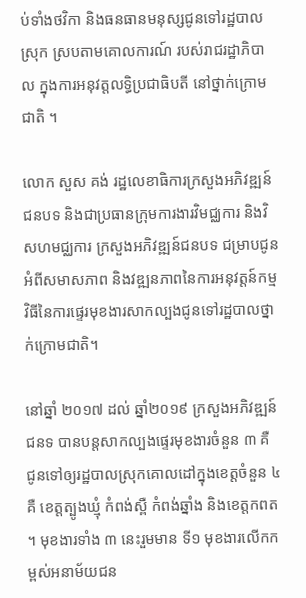ប់ទាំងថវិកា និងធនធានមនុស្សជូនទៅរដ្ឋបាលស្រុក ស្របតាមគោលការណ៍ របស់រាជរដ្ឋាភិបាល ក្នុងការអនុវត្តលទ្ធិប្រជាធិបតី នៅថ្នាក់ក្រោមជាតិ ។

លោក សួស គង់ រដ្ឋលេខាធិការក្រសួងអភិវឌ្ឍន៍ជនបទ និងជាប្រធានក្រុមការងារវិមជ្ឈការ និងវិសហមជ្ឈការ ក្រសួងអភិវឌ្ឍន៍ជនបទ ជម្រាបជូនអំពីសមាសភាព និងវឌ្ឍនភាពនៃការអនុវត្តន៍កម្មវិធីនៃការផ្ទេរមុខងារសាកល្បងជូនទៅរដ្ឋបាលថ្នាក់ក្រោមជាតិ។

នៅឆ្នាំ ២០១៧ ដល់ ឆ្នាំ២០១៩ ក្រសួងអភិវឌ្ឍន៍ជនទ បានបន្តសាកល្បងផ្ទេរមុខងារចំនួន ៣ គឺ ជូនទៅឲ្យរដ្ឋបាលស្រុកគោលដៅក្នុងខេត្តចំនួន ៤ គឺ ខេត្តត្បូងឃ្មុំ កំពង់ស្ពឺ កំពង់ឆ្នាំង និងខេត្តកពត ។ មុខងារទាំង ៣ នេះរួមមាន ទី១ មុខងារលើកកម្ពស់អនាម័យជន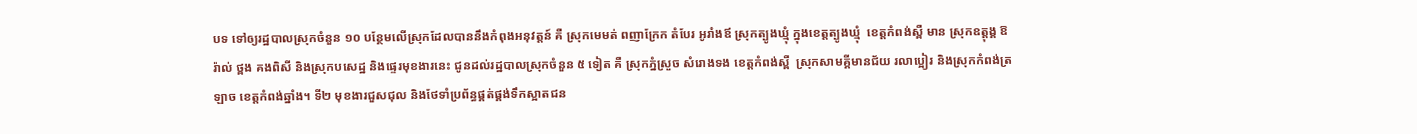បទ ទៅឲ្យរដ្ឋបាលស្រុកចំនួន ១០ បន្ថែមលើស្រុកដែលបាននឹងកំពុងអនុវត្តន៍ គឺ ស្រុកមេមត់ ពញាក្រែក តំបែរ អូរាំងឪ ស្រុកត្បូងឃ្មុំ ក្នុងខេត្តត្បូងឃ្មុំ  ខេត្តកំពង់ស្ពឺ មាន ស្រុកឧត្ដុង្គ ឱរ៉ាល់ ថ្ពង គងពិសី និងស្រុកបសេដ្ឋ និងផ្ទេរមុខងារនេះ ជូនដល់រដ្ឋបាលស្រុកចំនួន ៥ ទៀត គឺ ស្រុកភ្នំស្រួច សំរោងទង ខេត្តកំពង់ស្ពឺ  ស្រុកសាមគ្គីមានជ័យ រលាប្អៀរ និងស្រុកកំពង់ត្រឡាច ខេត្តកំពង់ឆ្នាំង។ ទី២ មុខងារជួសជុល និងថែទាំប្រព័ន្ធផ្គត់ផ្គង់ទឹកស្អាតជន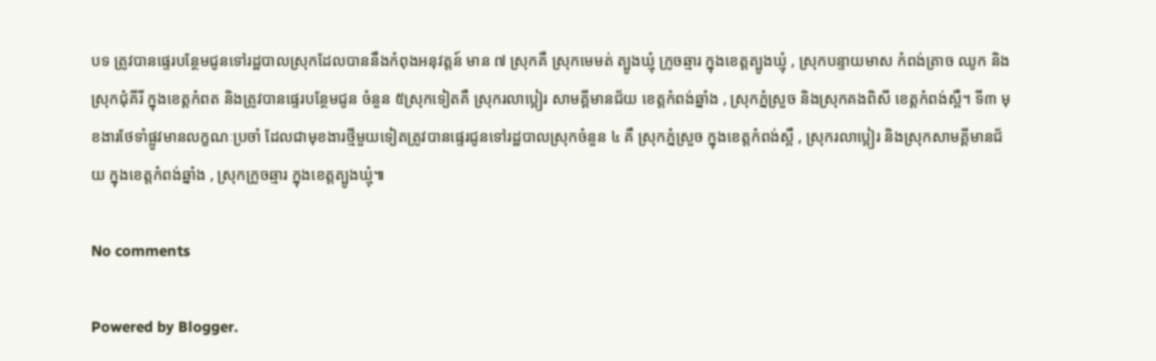បទ ត្រូវបានផ្ទេរបន្ថែមជូនទៅរដ្ឋបាលស្រុកដែលបាននឹងកំពុងអនុវត្តន៍ មាន ៧ ស្រុកគឺ ស្រុកមេមត់ ត្បូងឃ្មុំ ក្រូចឆ្មារ ក្នុងខេត្តត្បូងឃ្មុំ , ស្រុកបន្ទាយមាស កំពង់ត្រាច ឈូក និងស្រុកជុំគីរី ក្នុងខេត្តកំពត និងត្រូវបានផ្ទេរបន្ថែមជូន ចំនួន ៥ស្រុកទៀតគឺ ស្រុករលាប្អៀរ សាមគ្គីមានជ័យ ខេត្តកំពង់ឆ្នាំង , ស្រុកភ្នំស្រួច និងស្រុកគងពិសី ខេត្តកំពង់ស្ពឺ។ ទី៣ មុខងារថែទាំផ្លូវមានលក្ខណៈប្រចាំ ដែលជាមុខងារថ្មីមួយទៀតត្រូវបានផ្ទេរជូនទៅរដ្ឋបាលស្រុកចំនួន ៤ គឺ ស្រុកភ្នំស្រួច ក្នុងខេត្តកំពង់ស្ពឺ , ស្រុករលាប្អៀរ និងស្រុកសាមគ្គីមានជ័យ ក្នុងខេត្តកំពង់ឆ្នាំង , ស្រុកក្រូចឆ្មារ ក្នុងខេត្តត្បូងឃ្មុំ៕

No comments

Powered by Blogger.